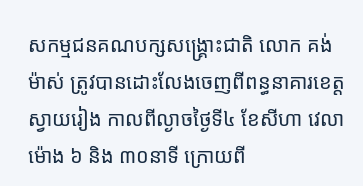សកម្មជនគណបក្សសង្គ្រោះជាតិ លោក គង់ ម៉ាស់ ត្រូវបានដោះលែងចេញពីពន្ធនាគារខេត្តស្វាយរៀង កាលពីល្ងាចថ្ងៃទី៤ ខែសីហា វេលាម៉ោង ៦ និង ៣០នាទី ក្រោយពី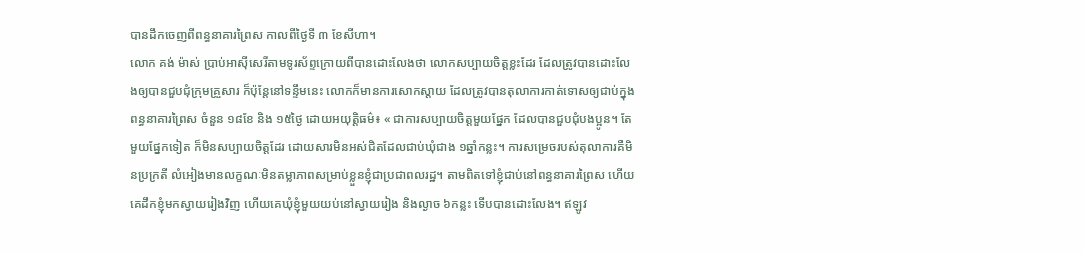បានដឹកចេញពីពន្ធនាគារព្រៃស កាលពីថ្ងៃទី ៣ ខែសីហា។
លោក គង់ ម៉ាស់ ប្រាប់អាស៊ីសេរីតាមទូរស័ព្ទក្រោយពីបានដោះលែងថា លោកសប្បាយចិត្តខ្លះដែរ ដែលត្រូវបានដោះលែងឲ្យបានជួបជុំក្រុមគ្រួសារ ក៏ប៉ុន្តែនៅទន្ទឹមនេះ លោកក៏មានការសោកស្ដាយ ដែលត្រូវបានតុលាការកាត់ទោសឲ្យជាប់ក្នុងពន្ធនាគារព្រៃស ចំនួន ១៨ខែ និង ១៥ថ្ងៃ ដោយអយុត្តិធម៌៖ « ជាការសប្បាយចិត្តមួយផ្នែក ដែលបានជួបជុំបងប្អូន។ តែមួយផ្នែកទៀត ក៏មិនសប្បាយចិត្តដែរ ដោយសារមិនអស់ជិតដែលជាប់ឃុំជាង ១ឆ្នាំកន្លះ។ ការសម្រេចរបស់តុលាការគឺមិនប្រក្រតី លំអៀងមានលក្ខណៈមិនតម្លាភាពសម្រាប់ខ្លួនខ្ញុំជាប្រជាពលរដ្ឋ។ តាមពិតទៅខ្ញុំជាប់នៅពន្ធនាគារព្រៃស ហើយគេដឹកខ្ញុំមកស្វាយរៀងវិញ ហើយគេឃុំខ្ញុំមួយយប់នៅស្វាយរៀង និងល្ងាច ៦កន្លះ ទើបបានដោះលែង។ ឥឡូវ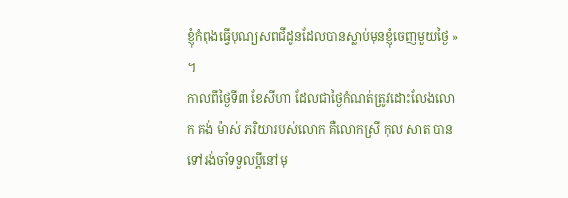ខ្ញុំកំពុងធ្វើបុណ្យសពជីដូនដែលបានស្លាប់មុនខ្ញុំចេញមួយថ្ងៃ » ។
កាលពីថ្ងៃទី៣ ខែសីហា ដែលជាថ្ងៃកំណត់ត្រូវដោះលែងលោក គង់ ម៉ាស់ ភរិយារបស់លោក គឺលោកស្រី កុល សាត បានទៅរង់ចាំទទួលប្ដីនៅមុ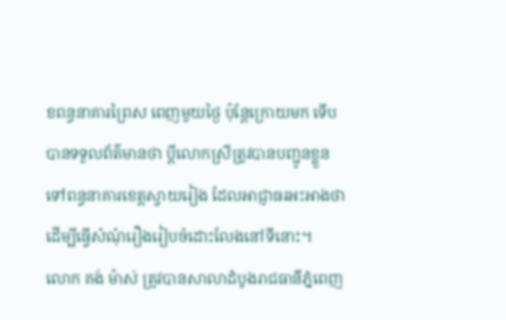ខពន្ធនាគារព្រៃស ពេញមួយថ្ងៃ ប៉ុន្តែក្រោយមក ទើបបានទទួលព័ត៌មានថា ប្ដីលោកស្រីត្រូវបានបញ្ជូនខ្លួន ទៅពន្ធនាគារខេត្តស្វាយរៀង ដែលអាជ្ញាធរអះអាងថា ដើម្បីធ្វើសំណុំរឿងរៀបចំដោះលែងនៅទីនោះ។
លោក គង់ ម៉ាស់ ត្រូវបានសាលាដំបូងរាជធានីភ្នំពេញ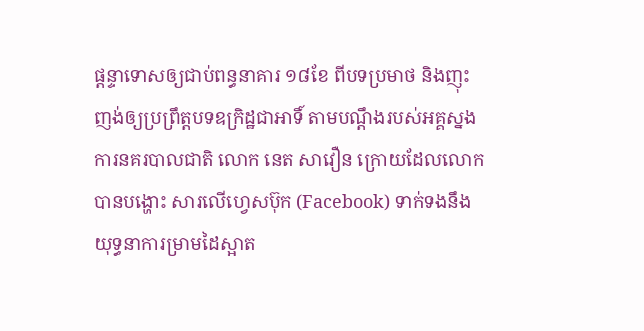ផ្ដន្ទាទោសឲ្យជាប់ពន្ធនាគារ ១៨ខែ ពីបទប្រមាថ និងញុះញង់ឲ្យប្រព្រឹត្តបទឧក្រិដ្ឋជាអាទិ៍ តាមបណ្ដឹងរបស់អគ្គស្នងការនគរបាលជាតិ លោក នេត សាវឿន ក្រោយដែលលោកបានបង្ហោះ សារលើហ្វេសប៊ុក (Facebook) ទាក់ទងនឹងយុទ្ធនាការម្រាមដៃស្អាត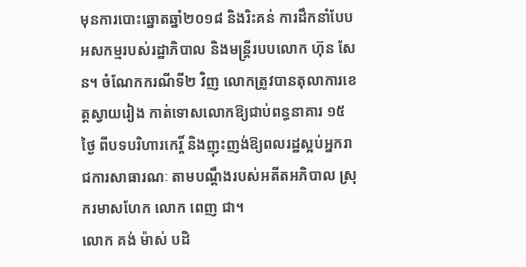មុនការបោះឆ្នោតឆ្នាំ២០១៨ និងរិះគន់ ការដឹកនាំបែបអសកម្មរបស់រដ្ឋាភិបាល និងមន្ត្រីរបបលោក ហ៊ុន សែន។ ចំណែកករណីទី២ វិញ លោកត្រូវបានតុលាការខេត្តស្វាយរៀង កាត់ទោសលោកឱ្យជាប់ពន្ធនាគារ ១៥ថ្ងៃ ពីបទបរិហារកេរ្តិ៍ និងញុះញង់ឱ្យពលរដ្ឋស្អប់អ្នករាជការសាធារណៈ តាមបណ្ដឹងរបស់អតីតអភិបាល ស្រុករមាសហែក លោក ពេញ ជា។
លោក គង់ ម៉ាស់ បដិ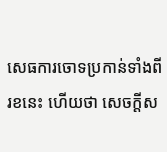សេធការចោទប្រកាន់ទាំងពីរខនេះ ហើយថា សេចក្ដីស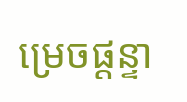ម្រេចផ្ដន្ទា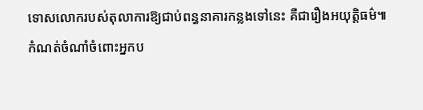ទោសលោករបស់តុលាការឱ្យជាប់ពន្ធនាគារកន្លងទៅនេះ គឺជារឿងអយុត្តិធម៌៕
កំណត់ចំណាំចំពោះអ្នកប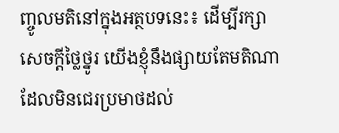ញ្ចូលមតិនៅក្នុងអត្ថបទនេះ៖ ដើម្បីរក្សាសេចក្ដីថ្លៃថ្នូរ យើងខ្ញុំនឹងផ្សាយតែមតិណា ដែលមិនជេរប្រមាថដល់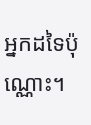អ្នកដទៃប៉ុណ្ណោះ។